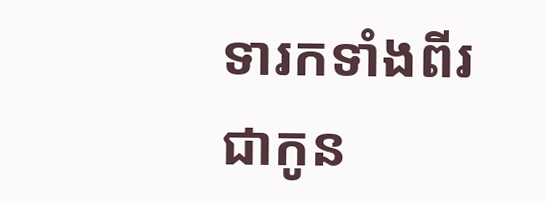ទារកទាំងពីរជាកូន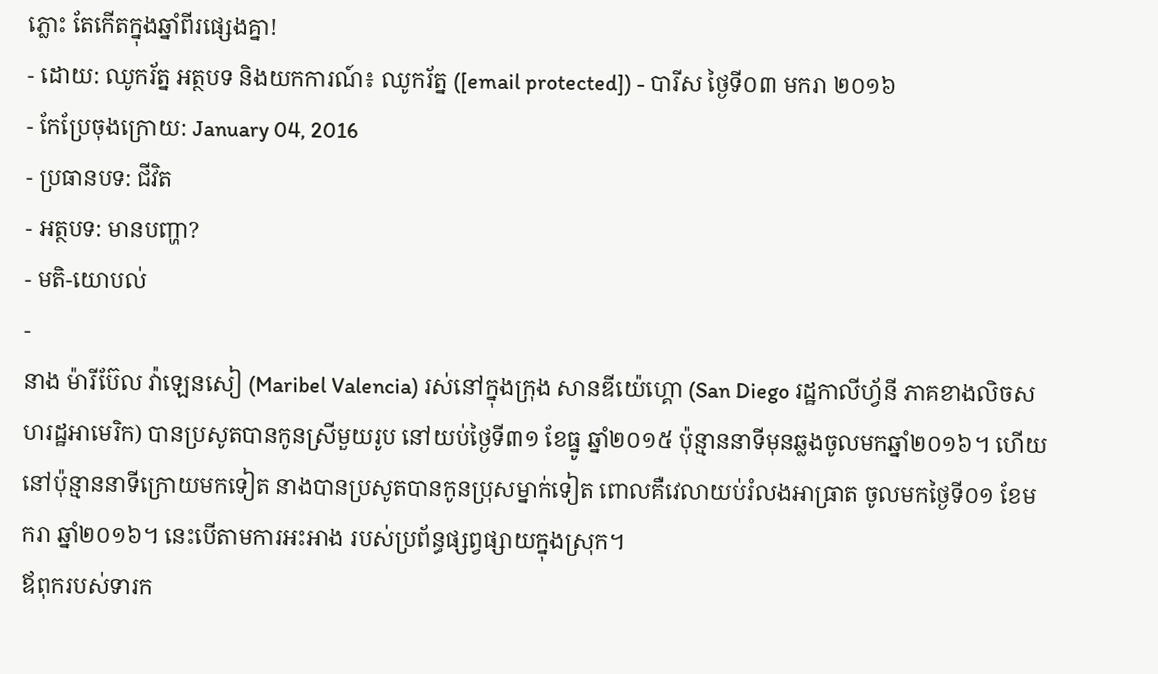ភ្លោះ តែកើតក្នុងឆ្នាំពីរផ្សេងគ្នា!
- ដោយ: ឈូករ័ត្ន អត្ថបទ និងយកការណ៍៖ ឈូករ័ត្ន ([email protected]) - បារីស ថ្ងៃទី០៣ មករា ២០១៦
- កែប្រែចុងក្រោយ: January 04, 2016
- ប្រធានបទ: ជីវិត
- អត្ថបទ: មានបញ្ហា?
- មតិ-យោបល់
-
នាង ម៉ារីប៊ែល វ៉ាឡេនសៀ (Maribel Valencia) រស់នៅក្នុងក្រុង សានឌីយ៉េហ្គោ (San Diego រដ្ឋកាលីហ្វ័នី ភាគខាងលិចសហរដ្ឋអាមេរិក) បានប្រសូតបានកូនស្រីមួយរូប នៅយប់ថ្ងៃទី៣១ ខែធ្នូ ឆ្នាំ២០១៥ ប៉ុន្មាននាទីមុនឆ្លងចូលមកឆ្នាំ២០១៦។ ហើយនៅប៉ុន្មាននាទីក្រោយមកទៀត នាងបានប្រសូតបានកូនប្រុសម្នាក់ទៀត ពោលគឺវេលាយប់រំលងអាធ្រាត ចូលមកថ្ងៃទី០១ ខែមករា ឆ្នាំ២០១៦។ នេះបើតាមការអះអាង របស់ប្រព័ន្ធផ្សព្វផ្សាយក្នុងស្រុក។
ឪពុករបស់ទារក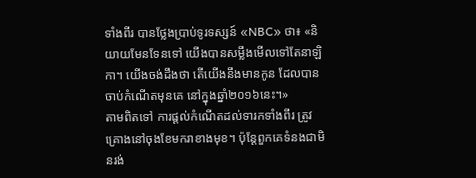ទាំងពីរ បានថ្លែងប្រាប់ទូរទស្សន៍ «NBC» ថា៖ «និយាយមែនទែនទៅ យើងបានសម្លឹងមើលទៅតែនាឡិកា។ យើងចង់ដឹងថា តើយើងនឹងមានកូន ដែលបានចាប់កំណើតមុនគេ នៅក្នុងឆ្នាំ២០១៦នេះ។»
តាមពិតទៅ ការផ្ដល់កំណើតដល់ទារកទាំងពីរ ត្រូវគ្រោងនៅចុងខែមករាខាងមុខ។ ប៉ុន្តែពួកគេទំនងជាមិនរង់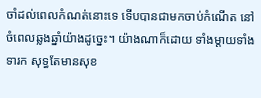ចាំដល់ពេលកំណត់នោះទេ ទើបបានជាមកចាប់កំណើត នៅចំពេលឆ្លងឆ្នាំយ៉ាងដូច្នេះ។ យ៉ាងណាក៏ដោយ ទាំងម្ដាយទាំងទារក សុទ្ធតែមានសុខ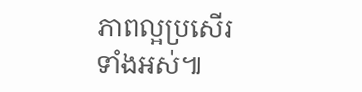ភាពល្អប្រសើរទាំងអស់៕